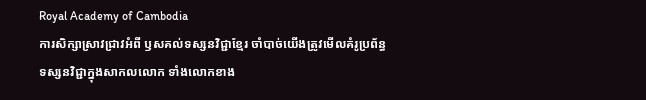Royal Academy of Cambodia
ការសិក្សាស្រាវជ្រាវអំពី ឫសគល់ទស្សនវិជ្ជាខ្មែរ ចាំបាច់យើងត្រូវមើលគំរូប្រព័ន្ធទស្សនវិជ្ជាក្នុងសាកលលោក ទាំងលោកខាង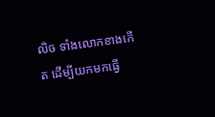លិច ទាំងលោកខាងកើត ដើម្បីយកមកធ្វើ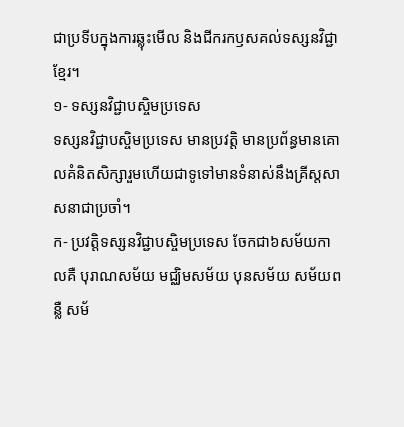ជាប្រទីបក្នុងការឆ្លុះមើល និងជីករកឫសគល់ទស្សនវិជ្ជាខ្មែរ។
១- ទស្សនវិជ្ជាបស្ចិមប្រទេស
ទស្សនវិជ្ជាបស្ចិមប្រទេស មានប្រវត្តិ មានប្រព័ន្ធមានគោលគំនិតសិក្សារួមហើយជាទូទៅមានទំនាស់នឹងគ្រីស្តសាសនាជាប្រចាំ។
ក- ប្រវត្តិទស្សនវិជ្ជាបស្ចិមប្រទេស ចែកជា៦សម័យកាលគឺ បុរាណសម័យ មជ្ឈិមសម័យ បុនសម័យ សម័យពន្លឺ សម័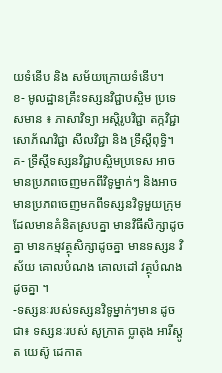យទំនើប និង សម័យក្រោយទំនើប។
ខ- មូលដ្ឋានគ្រឹះទស្សនវិជ្ជាបស្ចិម ប្រទេសមាន ៖ ភាសាវិទ្យា អស្តិរូបវិជ្ជា តក្កវិជ្ជា សោភ័ណវិជ្ជា សីលវិជ្ជា និង ទ្រឹស្តីពុទ្ធិ។
គ- ទ្រឹស្តីទស្សនវិជ្ជាបស្ចិមប្រទេស អាចមានប្រភពចេញមកពីវិទូម្នាក់ៗ និងអាចមានប្រភពចេញមកពីទស្សនវិទូមួយក្រុម ដែលមានគំនិតស្របគ្នា មានវិធីសិក្សាដូចគ្នា មានកម្មវត្ថុសិក្សាដូចគ្នា មានទស្សន វិស័យ គោលបំណង គោលដៅ វត្ថុបំណង ដូចគ្នា ។
-ទស្សនៈរបស់ទស្សនវិទូម្នាក់ៗមាន ដូចជា៖ ទស្សនៈរបស់ សូក្រាត ប្លាតុង អារីស្តូត យេស៊ូ ដេកាត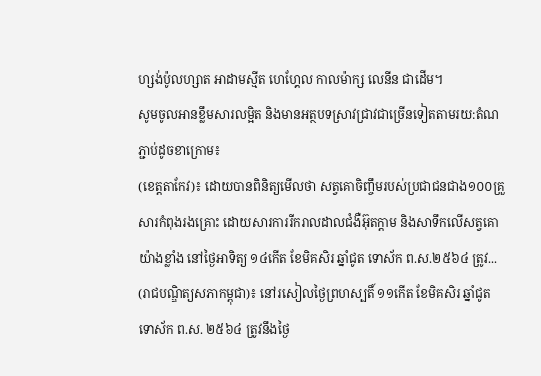ហ្សង់ប៉ូលហ្សាត អាដាមស្មីត ហេហ្គែល កាលម៉ាក្ស លេនីន ជាដើម។
សូមចូលអានខ្លឹមសារលម្អិត និងមានអត្ថបទស្រាវជ្រាវជាច្រើនទៀតតាមរយ:តំណភ្ជាប់ដូចខាក្រោម៖
(ខេត្តតាកែវ)៖ ដោយបានពិនិត្យមើលថា សត្វគោចិញ្ចឹមរបស់ប្រជាជនជាង១០០គ្រួសារកំពុងរងគ្រោះ ដោយសារការរីករាលដាលជំងឺអ៊ុតក្តាម និងសាទឹកលើសត្វគោយ៉ាងខ្លាំង នៅថ្ងៃអាទិត្យ ១៤កើត ខែមិគសិរ ឆ្នាំជូត ទោស័ក ព.ស.២៥៦៤ ត្រូវ...
(រាជបណ្ឌិត្យសភាកម្ពុជា)៖ នៅរសៀលថ្ងៃព្រហស្បតិ៍ ១១កើត ខែមិគសិរ ឆ្នាំជូត ទោស័ក ព.ស. ២៥៦៤ ត្រូវនឹងថ្ងៃ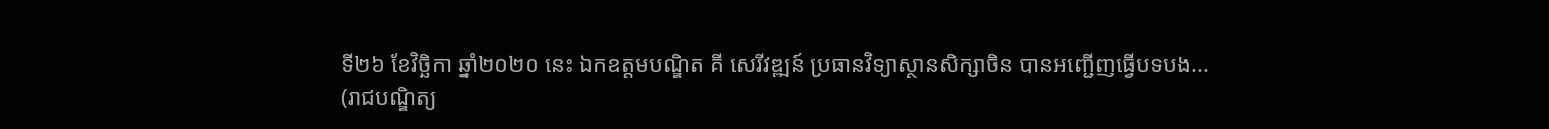ទី២៦ ខែវិច្ឆិកា ឆ្នាំ២០២០ នេះ ឯកឧត្ដមបណ្ឌិត គី សេរីវឌ្ឍន៍ ប្រធានវិទ្យាស្ថានសិក្សាចិន បានអញ្ជើញធ្វើបទបង...
(រាជបណ្ឌិត្យ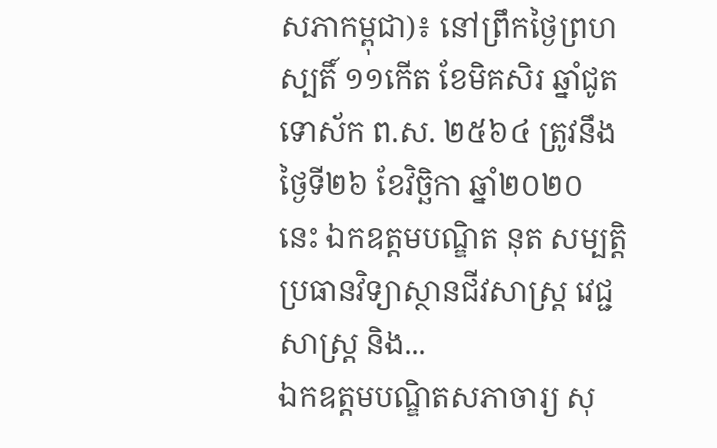សភាកម្ពុជា)៖ នៅព្រឹកថ្ងៃព្រហស្បតិ៍ ១១កើត ខែមិគសិរ ឆ្នាំជូត ទោស័ក ព.ស. ២៥៦៤ ត្រូវនឹងថ្ងៃទី២៦ ខែវិច្ឆិកា ឆ្នាំ២០២០ នេះ ឯកឧត្ដមបណ្ឌិត នុត សម្បត្តិ ប្រធានវិទ្យាស្ថានជីវសាស្ត្រ វេជ្ជសាស្ត្រ និង...
ឯកឧត្ដមបណ្ឌិតសភាចារ្យ សុ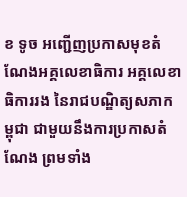ខ ទូច អញ្ជើញប្រកាសមុខតំណែងអគ្គលេខាធិការ អគ្គលេខាធិការរង នៃរាជបណ្ឌិត្យសភាកម្ពុជា ជាមួយនឹងការប្រកាសតំណែង ព្រមទាំង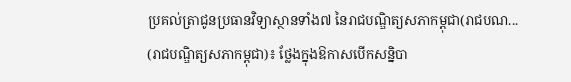ប្រគល់ត្រាជូនប្រធានវិទ្យាស្ថានទាំង៧ នៃរាជបណ្ឌិត្យសភាកម្ពុជា(រាជបណ...
(រាជបណ្ឌិត្យសភាកម្ពុជា)៖ ថ្លែងក្នុងឱកាសបើកសន្និបា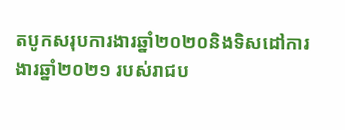តបូកសរុបការងារឆ្នាំ២០២០និងទិសដៅការងារឆ្នាំ២០២១ របស់រាជប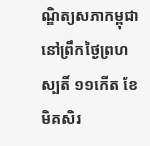ណ្ឌិត្យសភាកម្ពុជានៅព្រឹកថ្ងៃព្រហស្បតិ៍ ១១កើត ខែមិគសិរ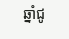ឆ្នាំជូ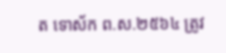ត ទោស័ក ព.ស.២៥៦៤ ត្រូវ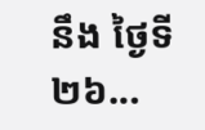នឹង ថ្ងៃទី២៦...